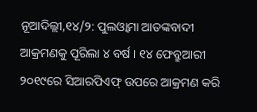ନୂଆଦିଲ୍ଲୀ,୧୪/୨: ପୁଲଓ୍ବାମା ଆତଙ୍କବାଦୀ ଆକ୍ରମଣକୁ ପୂରିଲା ୪ ବର୍ଷ । ୧୪ ଫେବ୍ରୁଆରୀ ୨୦୧୯ରେ ସିଆରପିଏଫ୍ ଉପରେ ଆକ୍ରମଣ କରି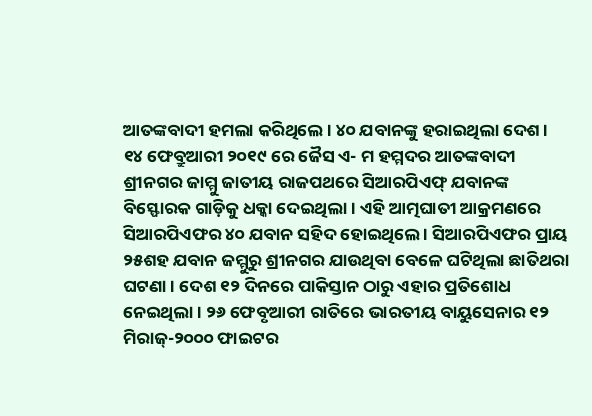ଆତଙ୍କବାଦୀ ହମଲା କରିଥିଲେ । ୪୦ ଯବାନଙ୍କୁ ହରାଇଥିଲା ଦେଶ ।
୧୪ ଫେବ୍ରୁଆରୀ ୨୦୧୯ ରେ ଜୈସ ଏ- ମ ହମ୍ମଦର ଆତଙ୍କବାଦୀ ଶ୍ରୀନଗର ଜାମ୍ମୁ ଜାତୀୟ ରାଜପଥରେ ସିଆରପିଏଫ୍ ଯବାନଙ୍କ ବିସ୍ଫୋରକ ଗାଡ଼ିକୁ ଧକ୍କା ଦେଇଥିଲା । ଏହି ଆତ୍ମଘାତୀ ଆକ୍ରମଣରେ ସିଆରପିଏଫର ୪୦ ଯବାନ ସହିଦ ହୋଇଥିଲେ । ସିଆରପିଏଫର ପ୍ରାୟ ୨୫ଶହ ଯବାନ ଜମ୍ମୁରୁ ଶ୍ରୀନଗର ଯାଉଥିବା ବେଳେ ଘଟିଥିଲା ଛାତିଥରା ଘଟଣା । ଦେଶ ୧୨ ଦିନରେ ପାକିସ୍ତାନ ଠାରୁ ଏହାର ପ୍ରତିଶୋଧ ନେଇଥିଲା । ୨୬ ଫେବୃଆରୀ ରାତିରେ ଭାରତୀୟ ବାୟୁସେନାର ୧୨ ମିରାଜ୍-୨୦୦୦ ଫାଇଟର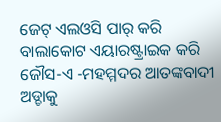ଜେଟ୍ ଏଲଓସି ପାର୍ କରି ବାଲାକୋଟ ଏୟାରଷ୍ଟ୍ରାଇକ କରି ଜୌସ-ଏ -ମହମ୍ମଦର ଆତଙ୍କବାଦୀ ଅଡ୍ଡାକୁ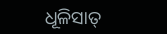ଧୂଳିସାତ୍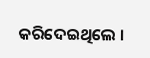କରିଦେଇଥିଲେ ।